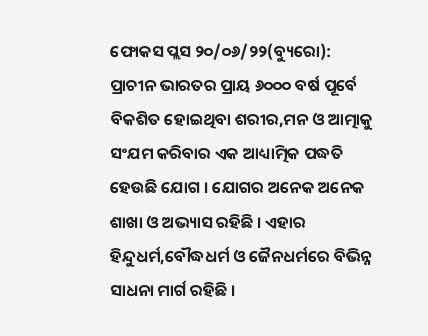ଫୋକସ ପ୍ଲସ ୨୦/୦୬/୨୨(ବ୍ୟୁରୋ): ପ୍ରାଚୀନ ଭାରତର ପ୍ରାୟ ୬୦୦୦ ବର୍ଷ ପୂର୍ବେ ବିକଶିତ ହୋଇଥିବା ଶରୀର,ମନ ଓ ଆତ୍ମାକୁ ସଂଯମ କରିବାର ଏକ ଆଧ୍ୟାତ୍ମିକ ପଦ୍ଧତି ହେଉଛି ଯୋଗ । ଯୋଗର ଅନେକ ଅନେକ ଶାଖା ଓ ଅଭ୍ୟାସ ରହିଛି । ଏହାର ହିନ୍ଦୁଧର୍ମ,ବୌଦ୍ଧଧର୍ମ ଓ ଜୈନଧର୍ମରେ ବିଭିନ୍ନ ସାଧନା ମାର୍ଗ ରହିଛି ।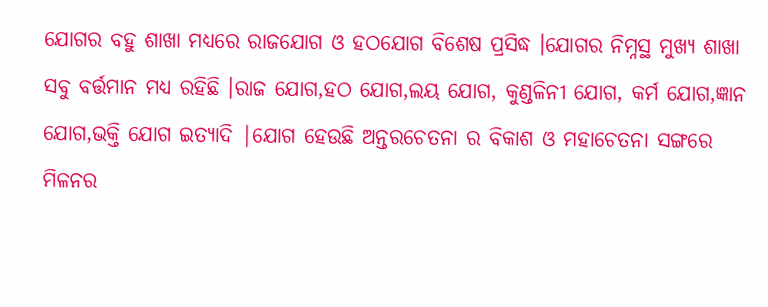ଯୋଗର ବହୁ ଶାଖା ମଧ୍ୟରେ ରାଜଯୋଗ ଓ ହଠଯୋଗ ବିଶେଷ ପ୍ରସିଦ୍ଧ ।ଯୋଗର ନିମ୍ନସ୍ଥ ମୁଖ୍ୟ ଶାଖା ସବୁ ବର୍ତ୍ତମାନ ମଧ୍ୟ ରହିଛି ।ରାଜ ଯୋଗ,ହଠ ଯୋଗ,ଲୟ ଯୋଗ, କୁଣ୍ଡଳିନୀ ଯୋଗ, କର୍ମ ଯୋଗ,ଜ୍ଞାନ ଯୋଗ,ଭକ୍ତି ଯୋଗ ଇତ୍ୟାଦି |ଯୋଗ ହେଉଛି ଅନ୍ତରଚେତନା ର ବିକାଶ ଓ ମହାଚେତନା ସଙ୍ଗରେ ମିଳନର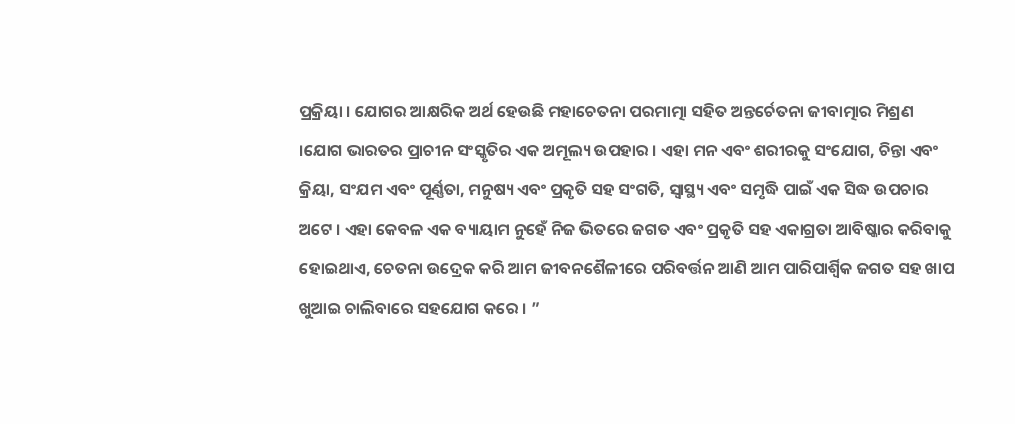ପ୍ରକ୍ରିୟା । ଯୋଗର ଆକ୍ଷରିକ ଅର୍ଥ ହେଉଛି ମହାଚେତନା ପରମାତ୍ମା ସହିତ ଅନ୍ତର୍ଚେତନା ଜୀବାତ୍ମାର ମିଶ୍ରଣ ।ଯୋଗ ଭାରତର ପ୍ରାଚୀନ ସଂସ୍କୃତିର ଏକ ଅମୂଲ୍ୟ ଉପହାର । ଏହା ମନ ଏବଂ ଶରୀରକୁ ସଂଯୋଗ, ଚିନ୍ତା ଏବଂ କ୍ରିୟା, ସଂଯମ ଏବଂ ପୂର୍ଣ୍ଣତା, ମନୁଷ୍ୟ ଏବଂ ପ୍ରକୃତି ସହ ସଂଗତି, ସ୍ୱାସ୍ଥ୍ୟ ଏବଂ ସମୃଦ୍ଧି ପାଇଁ ଏକ ସିଦ୍ଧ ଉପଚାର ଅଟେ । ଏହା କେବଳ ଏକ ବ୍ୟାୟାମ ନୁହେଁ ନିଜ ଭିତରେ ଜଗତ ଏବଂ ପ୍ରକୃତି ସହ ଏକାଗ୍ରତା ଆବିଷ୍କାର କରିବାକୁ ହୋଇଥାଏ, ଚେତନା ଉଦ୍ରେକ କରି ଆମ ଜୀବନଶୈଳୀରେ ପରିବର୍ତ୍ତନ ଆଣି ଆମ ପାରିପାର୍ଶ୍ୱିକ ଜଗତ ସହ ଖାପ ଖୁଆଇ ଚାଲିବାରେ ସହଯୋଗ କରେ । ”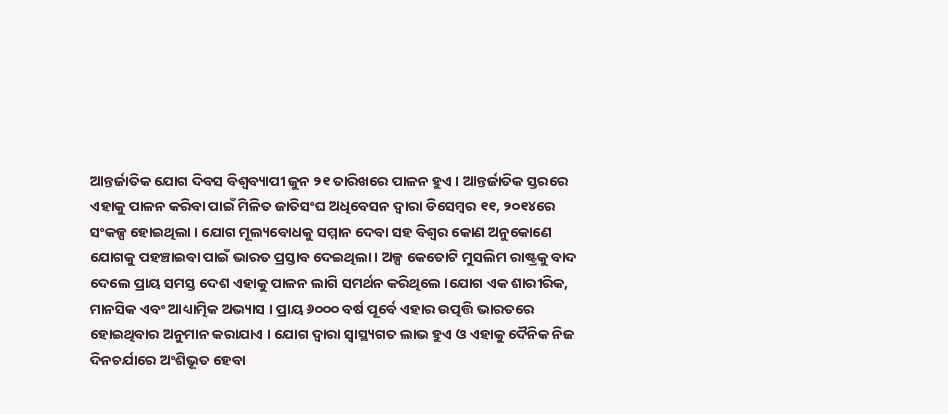ଆନ୍ତର୍ଜାତିକ ଯୋଗ ଦିବସ ବିଶ୍ୱବ୍ୟାପୀ ଜୁନ ୨୧ ତାରିଖରେ ପାଳନ ହୁଏ । ଆନ୍ତର୍ଜାତିକ ସ୍ତରରେ ଏହାକୁ ପାଳନ କରିବା ପାଇଁ ମିଳିତ ଜାତିସଂଘ ଅଧିବେସନ ଦ୍ୱାରା ଡିସେମ୍ବର ୧୧, ୨୦୧୪ରେ ସଂକଳ୍ପ ହୋଇଥିଲା । ଯୋଗ ମୂଲ୍ୟବୋଧକୁ ସମ୍ମାନ ଦେବା ସହ ବିଶ୍ୱର କୋଣ ଅନୁକୋଣେ ଯୋଗକୁ ପହଞ୍ଚାଇବା ପାଇଁ ଭାରତ ପ୍ରସ୍ତାବ ଦେଇଥିଲା । ଅଳ୍ପ କେତୋଟି ମୁସଲିମ ରାଷ୍ଟ୍ରକୁ ବାଦ ଦେଲେ ପ୍ରାୟ ସମସ୍ତ ଦେଶ ଏହାକୁ ପାଳନ ଲାଗି ସମର୍ଥନ କରିଥିଲେ ।ଯୋଗ ଏକ ଶାରୀରିକ, ମାନସିକ ଏବଂ ଆଧ୍ୟାତ୍ମିକ ଅଭ୍ୟାସ । ପ୍ରାୟ ୬୦୦୦ ବର୍ଷ ପୂର୍ବେ ଏହାର ଉତ୍ପତ୍ତି ଭାରତରେ ହୋଇଥିବାର ଅନୁମାନ କରାଯାଏ । ଯୋଗ ଦ୍ୱାରା ସ୍ୱାସ୍ଥ୍ୟଗତ ଲାଭ ହୁଏ ଓ ଏହାକୁ ଦୈନିକ ନିଜ ଦିନଚର୍ଯାରେ ଅଂଶିଭୂତ ହେବା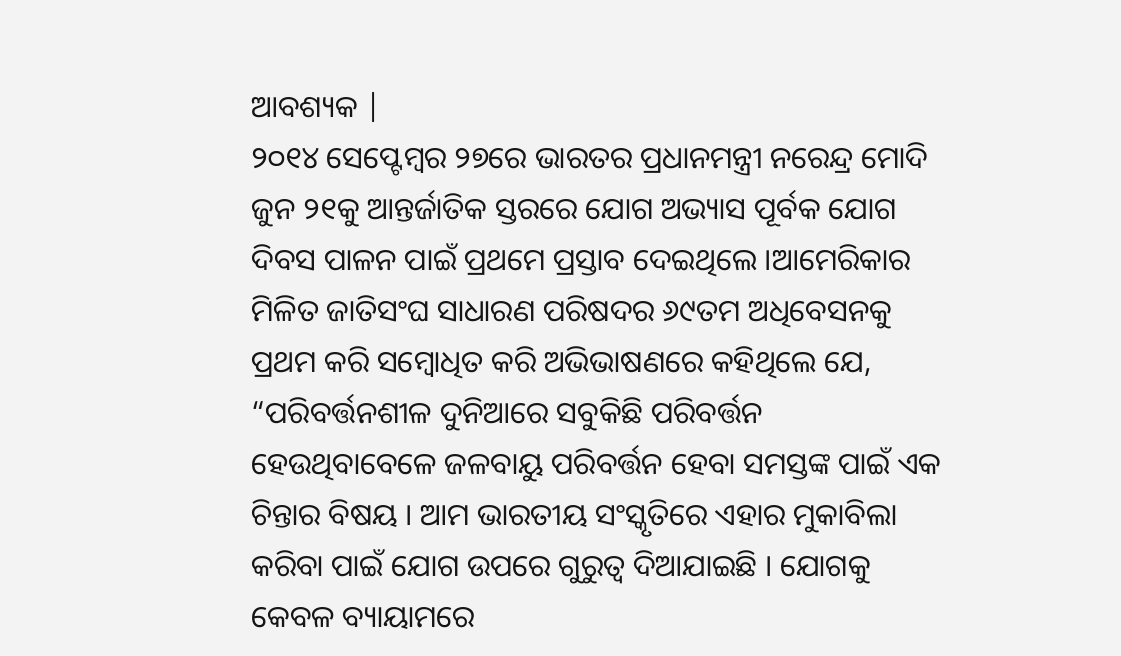ଆବଶ୍ୟକ |
୨୦୧୪ ସେପ୍ଟେମ୍ବର ୨୭ରେ ଭାରତର ପ୍ରଧାନମନ୍ତ୍ରୀ ନରେନ୍ଦ୍ର ମୋଦି ଜୁନ ୨୧କୁ ଆନ୍ତର୍ଜାତିକ ସ୍ତରରେ ଯୋଗ ଅଭ୍ୟାସ ପୂର୍ବକ ଯୋଗ ଦିବସ ପାଳନ ପାଇଁ ପ୍ରଥମେ ପ୍ରସ୍ତାବ ଦେଇଥିଲେ ।ଆମେରିକାର ମିଳିତ ଜାତିସଂଘ ସାଧାରଣ ପରିଷଦର ୬୯ତମ ଅଧିବେସନକୁ ପ୍ରଥମ କରି ସମ୍ବୋଧିତ କରି ଅଭିଭାଷଣରେ କହିଥିଲେ ଯେ, “ପରିବର୍ତ୍ତନଶୀଳ ଦୁନିଆରେ ସବୁକିଛି ପରିବର୍ତ୍ତନ ହେଉଥିବାବେଳେ ଜଳବାୟୁ ପରିବର୍ତ୍ତନ ହେବା ସମସ୍ତଙ୍କ ପାଇଁ ଏକ ଚିନ୍ତାର ବିଷୟ । ଆମ ଭାରତୀୟ ସଂସ୍କୃତିରେ ଏହାର ମୁକାବିଲା କରିବା ପାଇଁ ଯୋଗ ଉପରେ ଗୁରୁତ୍ୱ ଦିଆଯାଇଛି । ଯୋଗକୁ କେବଳ ବ୍ୟାୟାମରେ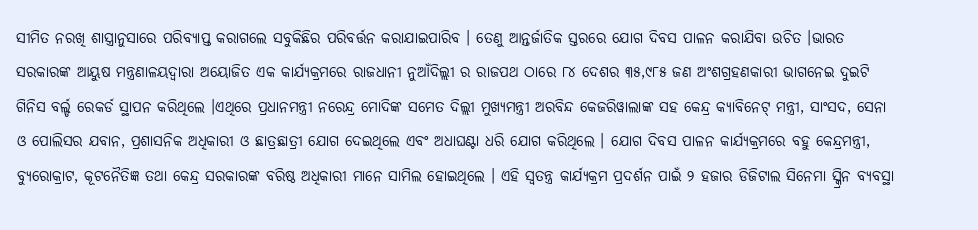ସୀମିତ ନରଖି ଶାସ୍ତ୍ରାନୁସାରେ ପରିବ୍ୟାପ୍ତ କରାଗଲେ ସବୁକିଛିର ପରିବର୍ତ୍ତନ କରାଯାଇପାରିବ । ତେଣୁ ଆନ୍ତର୍ଜାତିକ ସ୍ତରରେ ଯୋଗ ଦିବସ ପାଳନ କରାଯିବା ଉଚିତ ।ଭାରତ ସରକାରଙ୍କ ଆୟୁଷ ମନ୍ତ୍ରଣାଳୟଦ୍ୱାରା ଅୟୋଜିତ ଏକ କାର୍ଯ୍ୟକ୍ରମରେ ରାଜଧାନୀ ନୁଆଁଦିଲ୍ଲୀ ର ରାଜପଥ ଠାରେ ୮୪ ଦେଶର ୩୫,୯୮୫ ଜଣ ଅଂଶଗ୍ରହଣକାରୀ ଭାଗନେଇ ଦୁଇଟି ଗିନିସ ବର୍ଲ୍ଡ ରେକର୍ଡ ସ୍ଥାପନ କରିଥିଲେ ।ଏଥିରେ ପ୍ରଧାନମନ୍ତ୍ରୀ ନରେନ୍ଦ୍ର ମୋଦିଙ୍କ ସମେତ ଦିଲ୍ଲୀ ମୁଖ୍ୟମନ୍ତ୍ରୀ ଅରବିନ୍ଦ କେଜରିୱାଲାଙ୍କ ସହ କେନ୍ଦ୍ର କ୍ୟାବିନେଟ୍ ମନ୍ତ୍ରୀ, ସାଂସଦ, ସେନା ଓ ପୋଲିସର ଯବାନ, ପ୍ରଶାସନିକ ଅଧିକାରୀ ଓ ଛାତ୍ରଛାତ୍ରୀ ଯୋଗ ଦେଇଥିଲେ ଏବଂ ଅଧାଘଣ୍ଟା ଧରି ଯୋଗ କରିଥିଲେ । ଯୋଗ ଦିବସ ପାଳନ କାର୍ଯ୍ୟକ୍ରମରେ ବହୁ କେନ୍ଦ୍ରମନ୍ତ୍ରୀ, ବ୍ୟୁରୋକ୍ରାଟ, କୂଟନୈତିଜ୍ଞ ତଥା କେନ୍ଦ୍ର ସରକାରଙ୍କ ବରିଷ୍ଠ ଅଧିକାରୀ ମାନେ ସାମିଲ ହୋଇଥିଲେ । ଏହି ସ୍ୱତନ୍ତ୍ର କାର୍ଯ୍ୟକ୍ରମ ପ୍ରଦର୍ଶନ ପାଇଁ ୨ ହଜାର ଡିଜିଟାଲ ସିନେମା ସ୍କ୍ରିନ ବ୍ୟବସ୍ଥା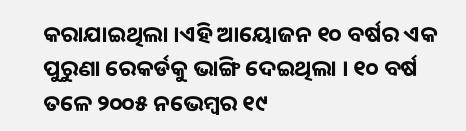କରାଯାଇଥିଲା ।ଏହି ଆୟୋଜନ ୧୦ ବର୍ଷର ଏକ ପୁରୁଣା ରେକର୍ଡକୁ ଭାଙ୍ଗି ଦେଇଥିଲା । ୧୦ ବର୍ଷ ତଳେ ୨୦୦୫ ନଭେମ୍ବର ୧୯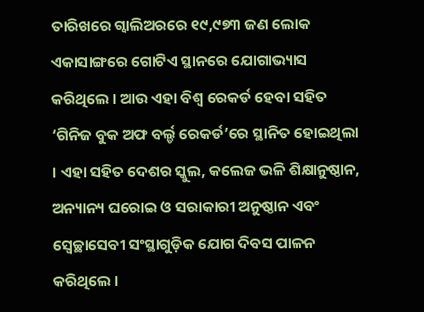ତାରିଖରେ ଗ୍ୱାଲିଅରରେ ୧୯,୯୭୩ ଜଣ ଲୋକ ଏକାସାଙ୍ଗରେ ଗୋଟିଏ ସ୍ଥାନରେ ଯୋଗାଭ୍ୟାସ କରିଥିଲେ । ଆଉ ଏହା ବିଶ୍ୱ ରେକର୍ଡ ହେବା ସହିତ ‘ଗିନିଜ ବୁକ ଅଫ ବର୍ଲ୍ଡ ରେକର୍ଡ’ରେ ସ୍ଥାନିତ ହୋଇଥିଲା । ଏହା ସହିତ ଦେଶର ସ୍କୁଲ, କଲେଜ ଭଳି ଶିକ୍ଷାନୁଷ୍ଠାନ, ଅନ୍ୟାନ୍ୟ ଘରୋଇ ଓ ସରାକାରୀ ଅନୁଷ୍ଠାନ ଏବଂ ସ୍ୱେଚ୍ଛାସେବୀ ସଂସ୍ଥାଗୁଡ଼ିକ ଯୋଗ ଦିବସ ପାଳନ କରିଥିଲେ ।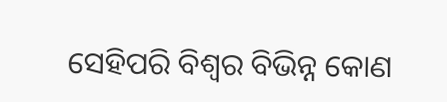ସେହିପରି ବିଶ୍ୱର ବିଭିନ୍ନ କୋଣ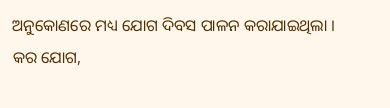ଅନୁକୋଣରେ ମଧ୍ୟ ଯୋଗ ଦିବସ ପାଳନ କରାଯାଇଥିଲା ।
କର ଯୋଗ,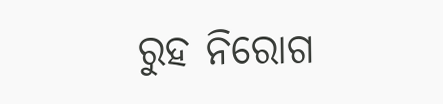ରୁହ ନିରୋଗ